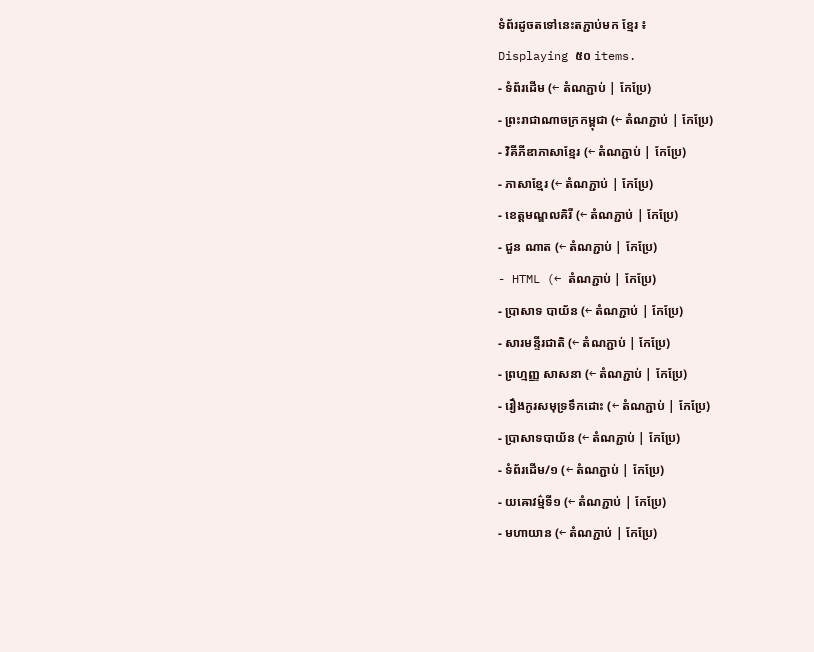ទំព័រដូចតទៅនេះតភ្ជាប់មក ខ្មែរ ៖
Displaying ៥០ items.
- ទំព័រដើម (← តំណភ្ជាប់ | កែប្រែ)
- ព្រះរាជាណាចក្រកម្ពុជា (← តំណភ្ជាប់ | កែប្រែ)
- វិគីភីឌាភាសាខ្មែរ (← តំណភ្ជាប់ | កែប្រែ)
- ភាសាខ្មែរ (← តំណភ្ជាប់ | កែប្រែ)
- ខេត្តមណ្ឌលគិរី (← តំណភ្ជាប់ | កែប្រែ)
- ជួន ណាត (← តំណភ្ជាប់ | កែប្រែ)
- HTML (← តំណភ្ជាប់ | កែប្រែ)
- ប្រាសាទ បាយ័ន (← តំណភ្ជាប់ | កែប្រែ)
- សារមន្ទីរជាតិ (← តំណភ្ជាប់ | កែប្រែ)
- ព្រហ្មញ្ញ សាសនា (← តំណភ្ជាប់ | កែប្រែ)
- រឿងកូរសមុទ្រទឹកដោះ (← តំណភ្ជាប់ | កែប្រែ)
- ប្រាសាទបាយ័ន (← តំណភ្ជាប់ | កែប្រែ)
- ទំព័រដើម/១ (← តំណភ្ជាប់ | កែប្រែ)
- យឝោវម៌្មទី១ (← តំណភ្ជាប់ | កែប្រែ)
- មហាយាន (← តំណភ្ជាប់ | កែប្រែ)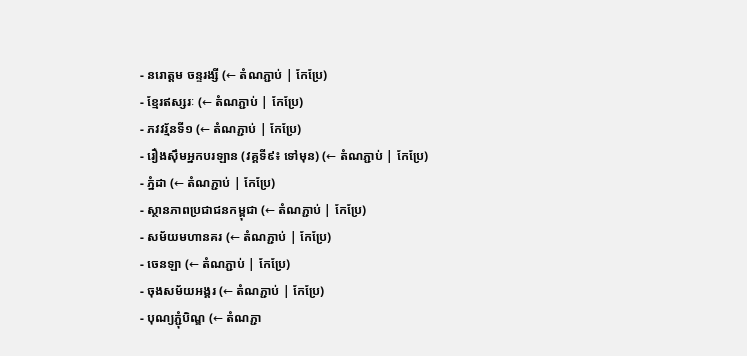- នរោត្ដម ចន្ទរង្សី (← តំណភ្ជាប់ | កែប្រែ)
- ខ្មែរឥស្សរៈ (← តំណភ្ជាប់ | កែប្រែ)
- ភវវរ្ម័នទី១ (← តំណភ្ជាប់ | កែប្រែ)
- រឿងស៊ឹមអ្នកបរឡាន (វគ្គទី៩៖ ទៅមុន) (← តំណភ្ជាប់ | កែប្រែ)
- ភ្នំដា (← តំណភ្ជាប់ | កែប្រែ)
- ស្ថានភាពប្រជាជនកម្ពុជា (← តំណភ្ជាប់ | កែប្រែ)
- សម័យមហានគរ (← តំណភ្ជាប់ | កែប្រែ)
- ចេនឡា (← តំណភ្ជាប់ | កែប្រែ)
- ចុងសម័យអង្គរ (← តំណភ្ជាប់ | កែប្រែ)
- បុណ្យភ្ជុំបិណ្ឌ (← តំណភ្ជា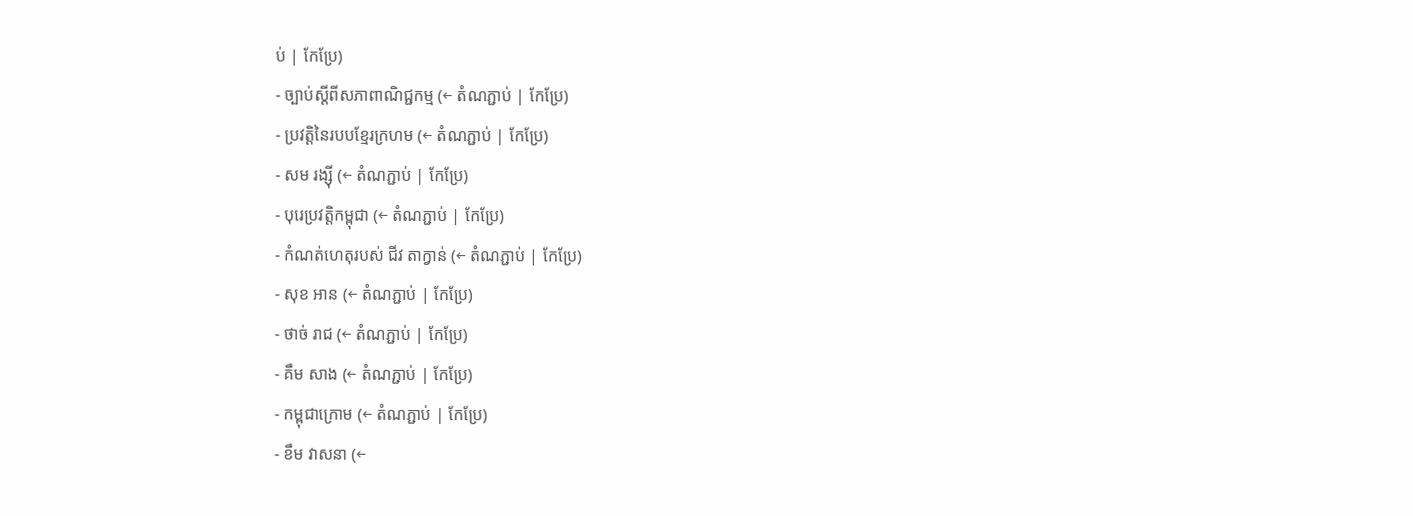ប់ | កែប្រែ)
- ច្បាប់ស្តីពីសភាពាណិជ្ជកម្ម (← តំណភ្ជាប់ | កែប្រែ)
- ប្រវត្តិនៃរបបខ្មែរក្រហម (← តំណភ្ជាប់ | កែប្រែ)
- សម រង្ស៊ី (← តំណភ្ជាប់ | កែប្រែ)
- បុរេប្រវត្តិកម្ពុជា (← តំណភ្ជាប់ | កែប្រែ)
- កំណត់ហេតុរបស់ ជីវ តាក្វាន់ (← តំណភ្ជាប់ | កែប្រែ)
- សុខ អាន (← តំណភ្ជាប់ | កែប្រែ)
- ថាច់ រាជ (← តំណភ្ជាប់ | កែប្រែ)
- គឹម សាង (← តំណភ្ជាប់ | កែប្រែ)
- កម្ពុជាក្រោម (← តំណភ្ជាប់ | កែប្រែ)
- ខឹម វាសនា (←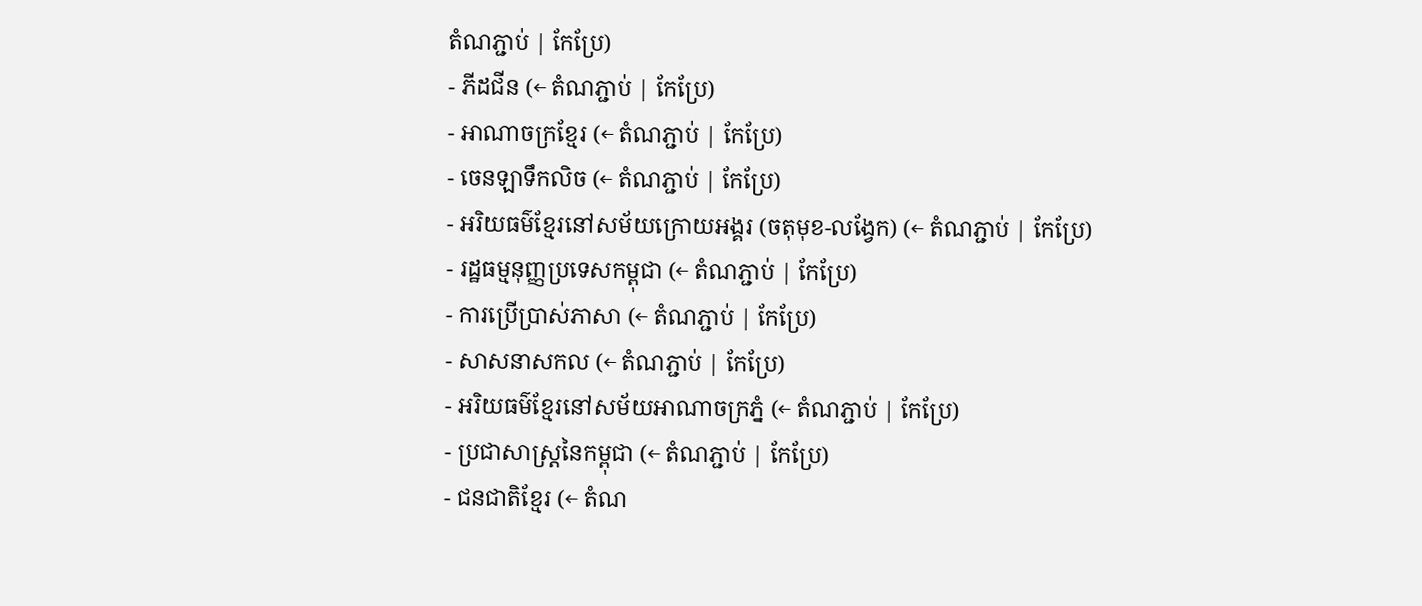តំណភ្ជាប់ | កែប្រែ)
- ភីដជីន (← តំណភ្ជាប់ | កែប្រែ)
- អាណាចក្រខ្មែរ (← តំណភ្ជាប់ | កែប្រែ)
- ចេនឡាទឹកលិច (← តំណភ្ជាប់ | កែប្រែ)
- អរិយធម៌ខ្មែរនៅសម័យក្រោយអង្គរ (ចតុមុខ-លង្វែក) (← តំណភ្ជាប់ | កែប្រែ)
- រដ្ឋធម្មនុញ្ញប្រទេសកម្ពុជា (← តំណភ្ជាប់ | កែប្រែ)
- ការប្រើប្រាស់ភាសា (← តំណភ្ជាប់ | កែប្រែ)
- សាសនាសកល (← តំណភ្ជាប់ | កែប្រែ)
- អរិយធម៌ខ្មែរនៅសម័យអាណាចក្រភ្នំ (← តំណភ្ជាប់ | កែប្រែ)
- ប្រជាសាស្ត្រនៃកម្ពុជា (← តំណភ្ជាប់ | កែប្រែ)
- ជនជាតិខ្មែរ (← តំណ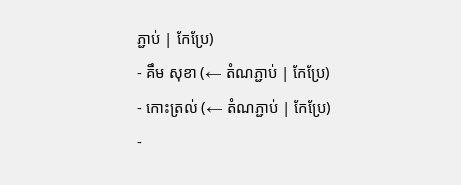ភ្ជាប់ | កែប្រែ)
- គឹម សុខា (← តំណភ្ជាប់ | កែប្រែ)
- កោះត្រល់ (← តំណភ្ជាប់ | កែប្រែ)
-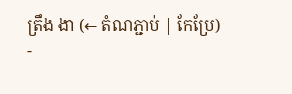ត្រឹង ងា (← តំណភ្ជាប់ | កែប្រែ)
-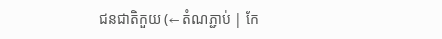ជនជាតិកួយ (← តំណភ្ជាប់ | កែ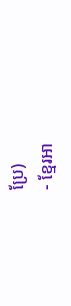ប្រែ)
- ខ្មែរអា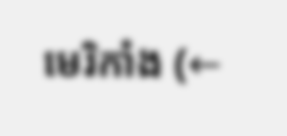មេរិកាំង (←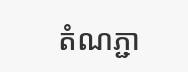តំណភ្ជា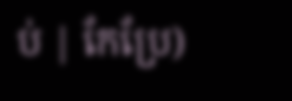ប់ | កែប្រែ)